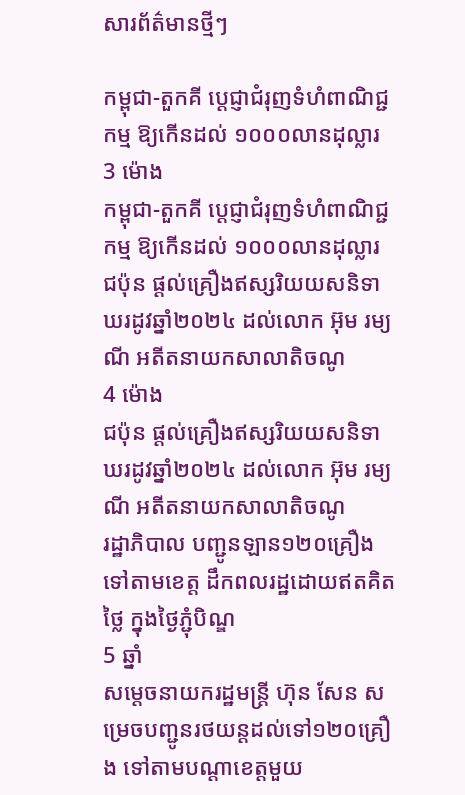សារព័ត៌មានថ្មីៗ

កម្ពុជា-តួកគី ប្តេជ្ញាជំរុញទំហំពាណិជ្ជកម្ម ឱ្យកើនដល់ ១០០០លានដុល្លារ
3 ម៉ោង
កម្ពុជា-តួកគី ប្តេជ្ញាជំរុញទំហំពាណិជ្ជកម្ម ឱ្យកើនដល់ ១០០០លានដុល្លារ
ជប៉ុន ផ្តល់គ្រឿងឥស្សរិយយសនិទាឃរដូវឆ្នាំ២០២៤ ដល់លោក អ៊ុម រម្យណី អតីតនាយកសាលាតិចណូ
4 ម៉ោង
ជប៉ុន ផ្តល់គ្រឿងឥស្សរិយយសនិទាឃរដូវឆ្នាំ២០២៤ ដល់លោក អ៊ុម រម្យណី អតីតនាយកសាលាតិចណូ
រដ្ឋាភិបាល បញ្ជូនឡាន១២០គ្រឿងទៅតាមខេត្ត ដឹកពលរដ្ឋដោយឥតគិតថ្លៃ ក្នុងថ្ងៃភ្ជុំបិណ្ឌ
5 ឆ្នាំ
សម្តេចនាយករដ្ឋមន្រ្តី ហ៊ុន សែន សម្រេចបញ្ជូនរថយន្តដល់ទៅ១២០គ្រឿង ទៅតាមបណ្ដាខេត្តមួយ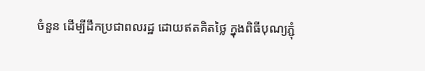ចំនួន ដើម្បីដឹកប្រជាពលរដ្ឋ ដោយឥតគិតថ្លៃ ក្នុងពិធីបុណ្យភ្ជុំ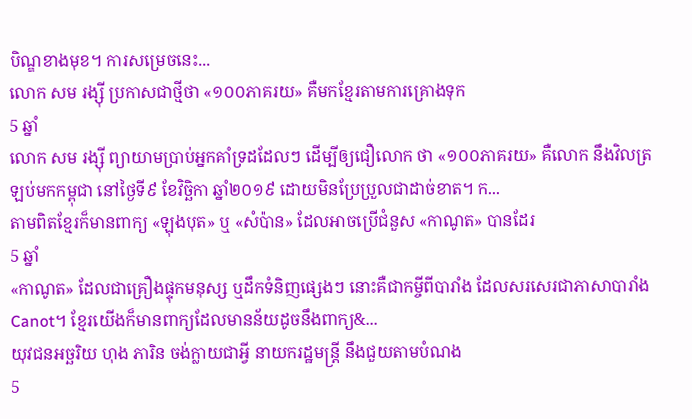បិណ្ឌខាងមុខ។ ការសម្រេចនេះ...
លោក សម រង្ស៊ី ប្រកាសជាថ្មីថា «១០០ភាគរយ» គឺមកខ្មែរតាមការគ្រោងទុក
5 ឆ្នាំ
លោក សម រង្ស៊ី ព្យាយាមប្រាប់អ្នកគាំទ្រដដែលៗ ដើម្បីឲ្យជឿលោក ថា «១០០ភាគរយ» គឺលោក នឹងវិលត្រឡប់មកកម្ពុជា នៅថ្ងៃទី៩ ខែវិច្ឆិកា ឆ្នាំ២០១៩ ដោយមិនប្រែប្រួលជាដាច់ខាត។ ក...
តាមពិតខ្មែរក៏មានពាក្យ «ឡុងបុត» ឬ «សំប៉ាន» ដែលអាចប្រើជំនួស «កាណូត» បានដែរ
5 ឆ្នាំ
«កាណូត» ដែលជាគ្រឿងផ្ទុកមនុស្ស ឬដឹកទំនិញផ្សេងៗ នោះគឺជាកម្ចីពីបារាំង ដែលសរសេរជាភាសាបារាំង Canot។ ខ្មែរយើងក៏មានពាក្យដែលមានន័យដូចនឹងពាក្យ&...
យុវជនអច្ឆរិយ ហុង ភារិន ចង់ក្លាយជាអ្វី នាយករដ្ឋមន្រ្តី នឹងជួយតាមបំណង
5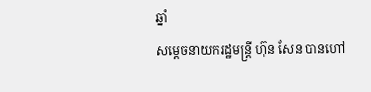ឆ្នាំ
សម្តេចនាយករដ្ឋមន្រ្តី ហ៊ុន សែន បានហៅ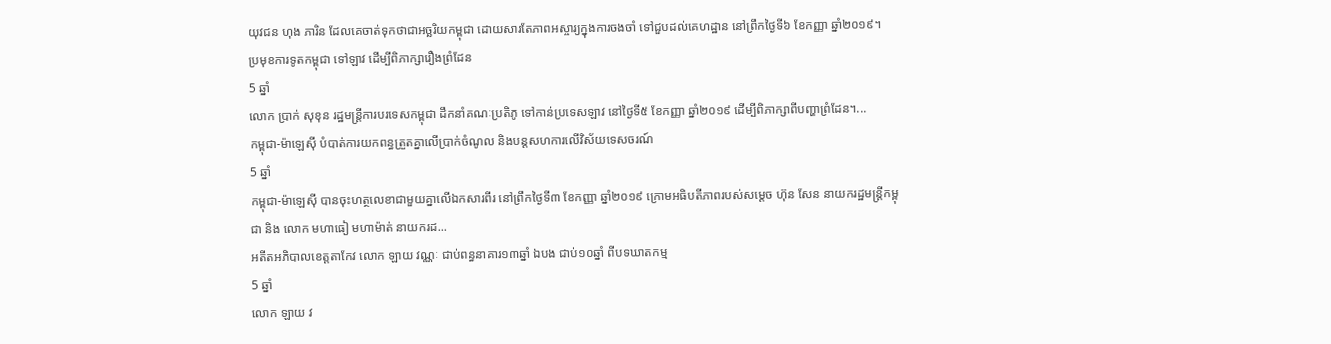យុវជន ហុង ភារិន ដែលគេចាត់ទុកថាជាអច្ឆរិយកម្ពុជា ដោយសារតែភាពអស្ចារ្យក្នុងការចងចាំ ទៅជួបដល់គេហដ្ឋាន នៅព្រឹកថ្ងៃទី៦ ខែកញ្ញា ឆ្នាំ២០១៩។
ប្រមុខការទូតកម្ពុជា ទៅឡាវ ដើម្បីពិភាក្សារឿងព្រំដែន
5 ឆ្នាំ
លោក ប្រាក់ សុខុន រដ្ឋមន្រ្តីការបរទេសកម្ពុជា ដឹកនាំគណៈប្រតិភូ ទៅកាន់ប្រទេសឡាវ នៅថ្ងៃទី៥ ខែកញ្ញា ឆ្នាំ២០១៩ ដើម្បីពិភាក្សាពីបញ្ហាព្រំដែន។...
កម្ពុជា-ម៉ាឡេស៊ី បំបាត់ការយកពន្ធត្រួតគ្នាលើប្រាក់ចំណូល និងបន្តសហការលើវិស័យទេសចរណ៍
5 ឆ្នាំ
កម្ពុជា-ម៉ាឡេស៊ី បានចុះហត្ថលេខាជាមួយគ្នាលើឯកសារពីរ នៅព្រឹកថ្ងៃទី៣ ខែកញ្ញា ឆ្នាំ២០១៩ ក្រោមអធិបតីភាពរបស់សម្តេច ហ៊ុន សែន នាយករដ្ឋមន្រ្តីកម្ពុជា និង លោក មហាធៀ មហាម៉ាត់ នាយករដ...
អតីតអភិបាលខេត្តតាកែវ លោក ឡាយ វណ្ណៈ ជាប់ពន្ធនាគារ១៣ឆ្នាំ ឯបង ជាប់១០ឆ្នាំ ពីបទឃាតកម្ម
5 ឆ្នាំ
លោក ឡាយ វ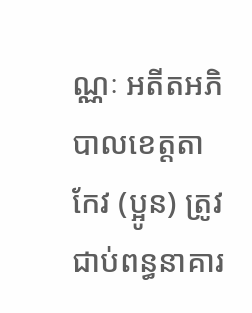ណ្ណៈ អតីតអភិបាលខេត្តតាកែវ (ប្អូន) ត្រូវជាប់ពន្ធនាគារ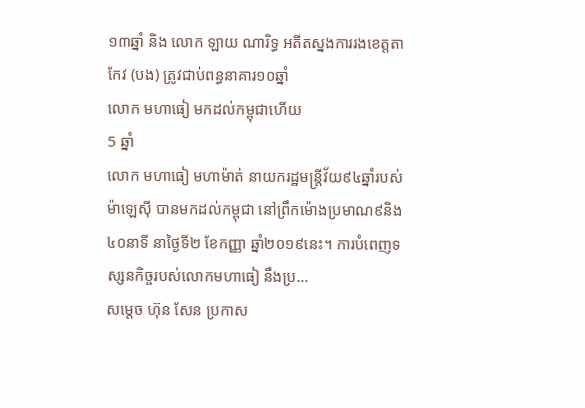១៣ឆ្នាំ និង លោក ឡាយ ណារិទ្ធ អតីតស្នងការរងខេត្តតាកែវ (បង) ត្រូវជាប់ពន្ធនាគារ១០ឆ្នាំ
លោក មហាធៀ មកដល់កម្ពុជាហើយ
5 ឆ្នាំ
លោក មហាធៀ មហាម៉ាត់ នាយករដ្ឋមន្រ្តីវ័យ៩៤ឆ្នាំរបស់ម៉ាឡេស៊ី បានមកដល់កម្ពុជា នៅព្រឹកម៉ោងប្រមាណ៩និង៤០នាទី នាថ្ងៃទី២ ខែកញ្ញា ឆ្នាំ២០១៩នេះ។ ការបំពេញទស្សនកិច្ចរបស់លោកមហាធៀ នឹងប្រ...
សម្តេច ហ៊ុន សែន ប្រកាស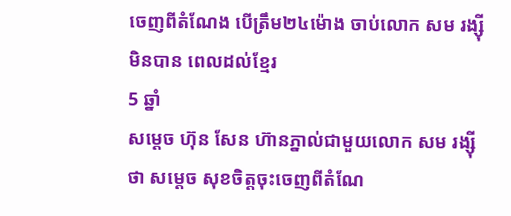ចេញពីតំណែង បើត្រឹម២៤ម៉ោង ចាប់លោក សម រង្ស៊ី មិនបាន ពេលដល់ខ្មែរ
5 ឆ្នាំ
សម្តេច ហ៊ុន សែន ហ៊ានភ្នាល់ជាមួយលោក សម រង្ស៊ី ថា សម្តេច សុខចិត្តចុះចេញពីតំណែ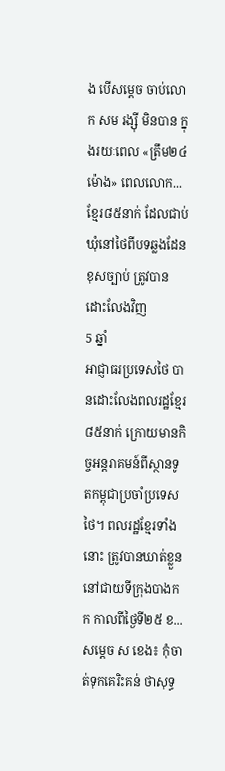ង បើសម្តេច ចាប់លោក សម រង្ស៊ី មិនបាន ក្នុងរយៈពេល «ត្រឹម២៤ម៉ោង» ពេលលោក...
ខ្មែរ៨៥នាក់ ដែលជាប់ឃុំនៅថៃពីបទឆ្លងដែនខុសច្បាប់ ត្រូវបានដោះលែងវិញ
5 ឆ្នាំ
អាជ្ញាធរប្រទេសថៃ បានដោះលែងពលរដ្ឋខ្មែរ៨៥នាក់ ក្រោយមានកិច្ចអន្តរាគមន៍ពីស្ថានទូតកម្ពុជាប្រចាំប្រទេសថៃ។ ពលរដ្ឋខ្មែរទាំងនោះ ត្រូវបានឃាត់ខ្លួន នៅជាយទីក្រុងបាងកក កាលពីថ្ងៃទី២៥ ខ...
សម្តេច ស ខេង៖ កុំចាត់ទុកគេរិះគន់ ថាសុទ្ធ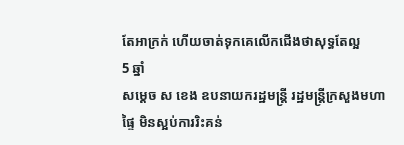តែអាក្រក់ ហើយចាត់ទុកគេលើកជើងថាសុទ្ធតែល្អ
5 ឆ្នាំ
សម្តេច ស ខេង ឧបនាយករដ្ឋមន្រ្តី រដ្ឋមន្រ្តីក្រសួងមហាផ្ទៃ មិនស្អប់ការរិះគន់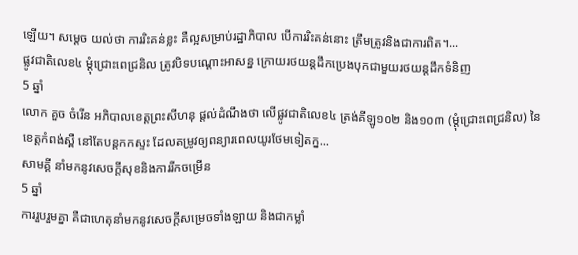ឡើយ។ សម្តេច យល់ថា ការរិះគន់ខ្លះ គឺល្អសម្រាប់រដ្ឋាភិបាល បើការរិះគន់នោះ ត្រឹមត្រូវនិងជាការពិត។...
ផ្លូវជាតិលេខ៤ ម្តុំជ្រោះពេជ្រនិល ត្រូវបិទបណ្តោះអាសន្ន ក្រោយរថយន្តដឹកប្រេងបុកជាមួយរថយន្តដឹកទំនិញ
5 ឆ្នាំ
លោក គួច ចំរើន អភិបាលខេត្តព្រះសីហនុ ផ្តល់ដំណឹងថា លើផ្លូវជាតិលេខ៤ ត្រង់គីឡូ១០២ និង១០៣ (ម្តុំជ្រោះពេជ្រនិល) នៃខេត្តកំពង់ស្ពឺ នៅតែបន្តកកស្ទះ ដែលតម្រូវឲ្យពន្យារពេលយូរថែមទៀតក្ន...
សាមគ្គី នាំមកនូវសេចក្តីសុខនិងការរីកចម្រើន
5 ឆ្នាំ
ការរួបរួមគ្នា គឺជាហេតុនាំមកនូវសេចក្តីសម្រេចទាំងឡាយ និងជាកម្លាំ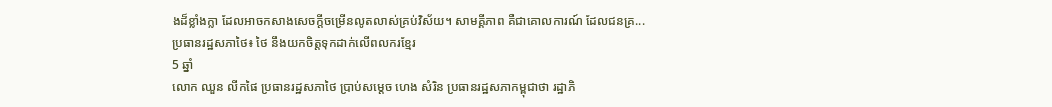ងដ៏ខ្លាំងក្លា ដែលអាចកសាងសេចក្តីចម្រើនលូតលាស់គ្រប់វិស័យ។ សាមគ្គីភាព គឺជាគោលការណ៍ ដែលជនគ្រ...
ប្រធានរដ្ឋសភាថៃ៖ ថៃ នឹងយកចិត្តទុកដាក់លើពលករខ្មែរ
5 ឆ្នាំ
លោក ឈួន លីកផៃ ប្រធានរដ្ឋសភាថៃ ប្រាប់សម្តេច ហេង សំរិន ប្រធានរដ្ឋសភាកម្ពុជាថា រដ្ឋាភិ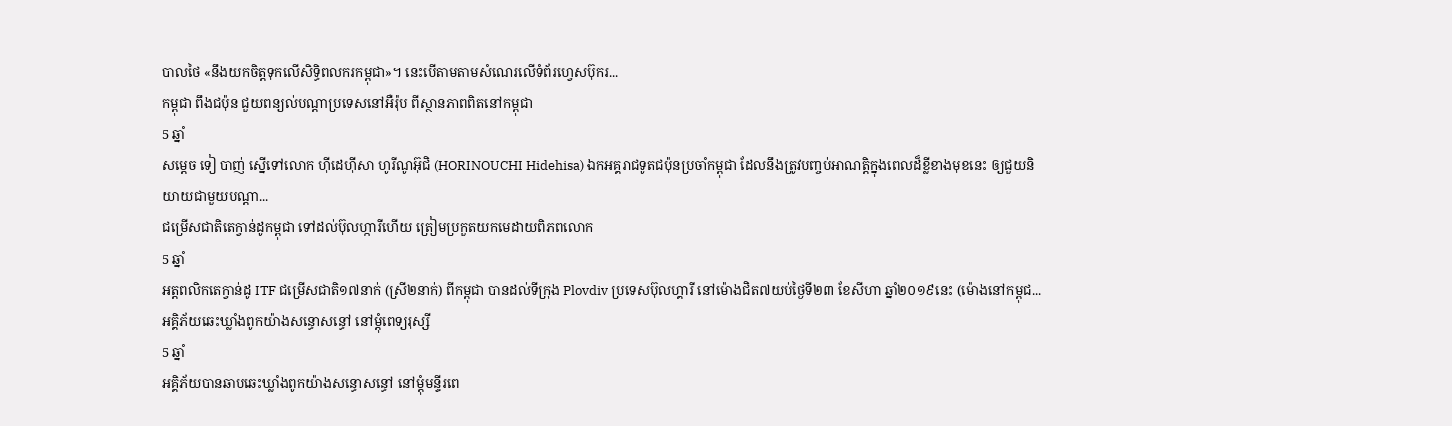បាលថៃ «នឹងយកចិត្តទុកលើសិទ្ធិពលករកម្ពុជា»។ នេះបើតាមតាមសំណេរលើទំព័រហ្វេសប៊ុករ...
កម្ពុជា ពឹងជប៉ុន ជួយពន្យល់បណ្តាប្រទេសនៅអឺរ៉ុប ពីស្ថានភាពពិតនៅកម្ពុជា
5 ឆ្នាំ
សម្តេច ទៀ បាញ់ ស្នើទៅលោក ហ៊ីដេហ៊ីសា ហូរីណូអ៊ុជិ (HORINOUCHI Hidehisa) ឯកអគ្គរាជទូតជប៉ុនប្រចាំកម្ពុជា ដែលនឹងត្រូវបញ្ចប់អាណត្តិក្នុងពេលដ៏ខ្លីខាងមុខនេះ ឲ្យជួយនិយាយជាមួយបណ្តា...
ជម្រើសជាតិតេក្វាន់ដូកម្ពុជា ទៅដល់ប៊ុលហ្ការីហើយ ត្រៀមប្រកួតយកមេដាយពិភពលោក
5 ឆ្នាំ
អត្តពលិកតេក្វាន់ដូ ITF ជម្រើសជាតិ១៧នាក់ (ស្រី២នាក់) ពីកម្ពុជា បានដល់ទីក្រុង Plovdiv ប្រទេសប៊ុលហ្គារី នៅម៉ោងជិត៧យប់ថ្ងៃទី២៣ ខែសីហា ឆ្នាំ២០១៩នេះ (ម៉ោងនៅកម្ពុជ...
អគ្គិភ័យឆេះឃ្លាំងពូកយ៉ាងសន្ធោសន្ធៅ នៅម្តុំពេទ្យរុស្សី
5 ឆ្នាំ
អគ្គិភ័យបានឆាបឆេះឃ្លាំងពូកយ៉ាងសន្ធោសន្ធៅ នៅម្តុំមន្ទីរពេ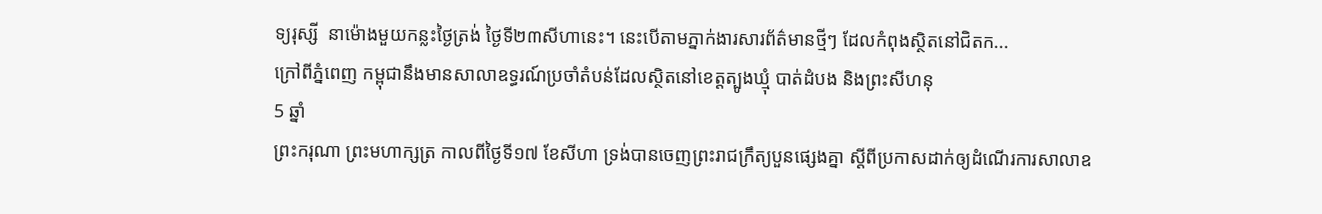ទ្យរុស្សី  នាម៉ោងមួយកន្លះថ្ងៃត្រង់ ថ្ងៃទី២៣សីហានេះ។ នេះបើតាមភ្នាក់ងារសារព័ត៌មានថ្មីៗ ដែលកំពុងស្ថិតនៅជិតក...
ក្រៅពីភ្នំពេញ កម្ពុជានឹងមានសាលាឧទ្ធរណ៍ប្រចាំតំបន់ដែលស្ថិតនៅខេត្តត្បូងឃ្មុំ បាត់ដំបង និងព្រះសីហនុ
5 ឆ្នាំ
ព្រះករុណា ព្រះមហាក្សត្រ កាលពីថ្ងៃទី១៧ ខែសីហា ទ្រង់បានចេញព្រះរាជក្រឹត្យបួនផ្សេងគ្នា ស្តីពីប្រកាសដាក់ឲ្យដំណើរការសាលាឧ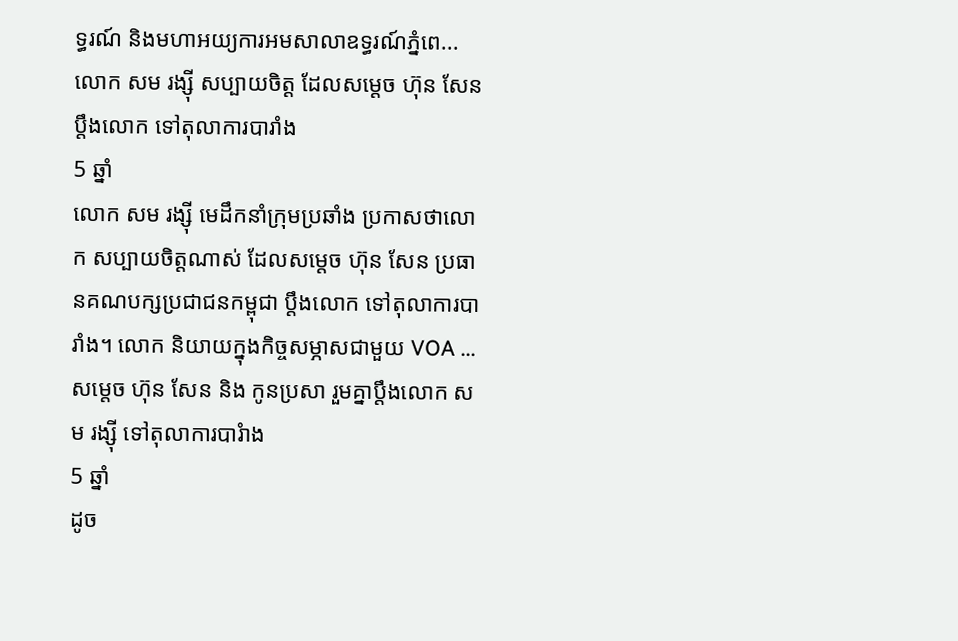ទ្ធរណ៍ និងមហាអយ្យការអមសាលាឧទ្ធរណ៍ភ្នំពេ...
លោក សម រង្ស៊ី សប្បាយចិត្ត ដែលសម្តេច ហ៊ុន សែន ប្តឹងលោក ទៅតុលាការបារាំង
5 ឆ្នាំ
លោក សម រង្ស៊ី មេដឹកនាំក្រុមប្រឆាំង ប្រកាសថាលោក សប្បាយចិត្តណាស់ ដែលសម្តេច ហ៊ុន សែន ប្រធានគណបក្សប្រជាជនកម្ពុជា ប្តឹងលោក ទៅតុលាការបារាំង។ លោក និយាយក្នុងកិច្ចសម្ភាសជាមួយ VOA ...
សម្តេច ហ៊ុន សែន និង កូនប្រសា រួមគ្នាប្តឹងលោក សម រង្ស៊ី ទៅតុលាការបារំាង
5 ឆ្នាំ
ដូច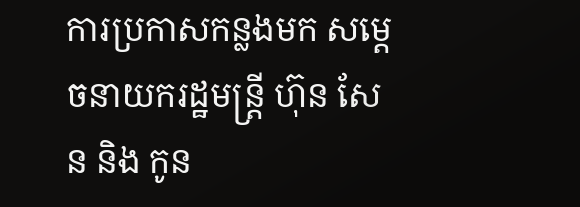ការប្រកាសកន្លងមក សម្តេចនាយករដ្ឋមន្រ្តី ហ៊ុន សែន និង កូន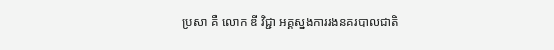ប្រសា គឺ លោក ឌី វិជ្ជា អគ្គស្នងការរងនគរបាលជាតិ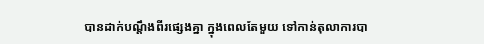បានដាក់បណ្តឹងពីរផ្សេងគ្នា ក្នុងពេលតែមួយ ទៅកាន់តុលាការបា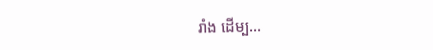រាំង ដើម្ប...